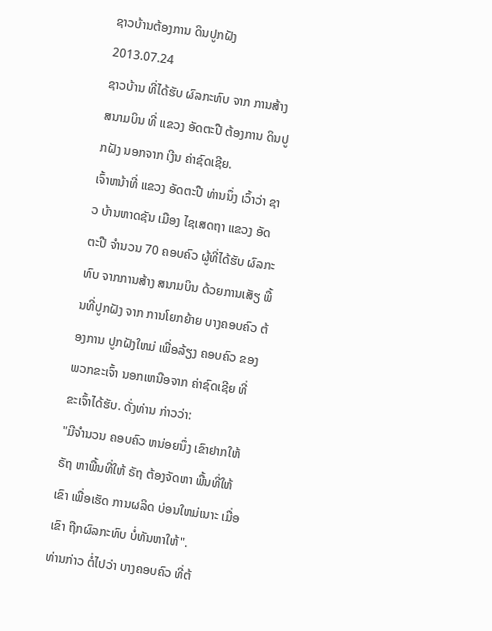ຊາວບ້ານຕ້ອງການ ດິນປູກຝັງ
2013.07.24
ຊາວບ້ານ ທີ່ໄດ້ຮັບ ຜົລກະທົບ ຈາກ ການສ້າງ ສນາມບິນ ທີ່ ແຂວງ ອັດຕະປື ຕ້ອງການ ດິນປູກຝັງ ນອກຈາກ ເງີນ ຄ່າຊົດເຊີຍ.
ເຈົ້າຫນ້າທີ່ ແຂວງ ອັດຕະປື ທ່ານນຶ່ງ ເວົ້າວ່າ ຊາວ ບ້ານຫາດຊັນ ເມືອງ ໄຊເສດຖາ ແຂວງ ອັດຕະປື ຈຳນວນ 70 ຄອບຄົວ ຜູ້ທີ່ໄດ້ຮັບ ຜົລກະທົບ ຈາກການສ້າງ ສນາມບິນ ດ້ວຍການເສັຽ ພື້ນທີ່ປູກຝັງ ຈາກ ການໂຍກຍ້າຍ ບາງຄອບຄົວ ຕ້ອງການ ປູກຝັງໃຫມ່ ເພື່ອລ້ຽງ ຄອບຄົວ ຂອງ ພວກຂະເຈົ້າ ນອກເຫນືອຈາກ ຄ່າຊົດເຊີຍ ທີ່ ຂະເຈົ້າໄດ້ຮັບ. ດັ່ງທ່ານ ກ່າວວ່າ:
"ມີຈຳນວນ ຄອບຄົວ ຫນ່ອຍນຶ່ງ ເຂົາຢາກໃຫ້ ຣັຖ ຫາພື້ນທີ່ໃຫ້ ຣັຖ ຕ້ອງຈັດຫາ ພື້ນທີ່ໃຫ້ ເຂົາ ເພື່ອເຮັດ ການຜລິດ ບ່ອນໃຫມ່ເນາະ ເມື່ອເຂົາ ຖືກຜົລກະທົບ ບໍ່ທັນຫາໃຫ້".
ທ່ານກ່າວ ຕໍ່ໄປວ່າ ບາງຄອບຄົວ ທີ່ຕ້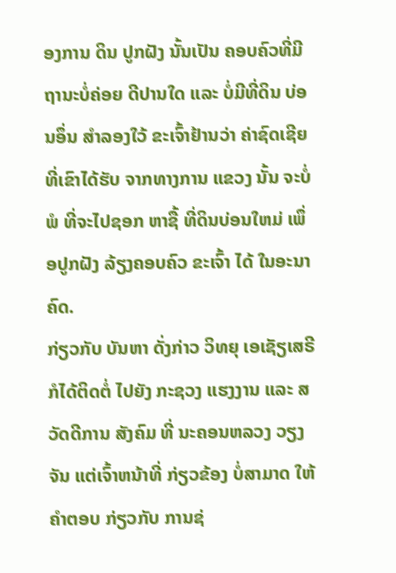ອງການ ດິນ ປູກຝັງ ນັ້ນເປັນ ຄອບຄົວທີ່ມີ ຖານະບໍ່ຄ່ອຍ ດີປານໃດ ແລະ ບໍ່ມີທີ່ດິນ ບ່ອນອຶ່ນ ສຳລອງໃວ້ ຂະເຈົ້າຢ້ານວ່າ ຄ່າຊົດເຊີຍ ທີ່ເຂົາໄດ້ຮັບ ຈາກທາງການ ແຂວງ ນັ້ນ ຈະບໍ່ພໍ ທີ່ຈະໄປຊອກ ຫາຊື້ ທີ່ດິນບ່ອນໃຫມ່ ເພຶ່ອປູກຝັງ ລ້ຽງຄອບຄົວ ຂະເຈົ້າ ໄດ້ ໃນອະນາຄົດ.
ກ່ຽວກັບ ບັນຫາ ດັ່ງກ່າວ ວິທຍຸ ເອເຊັຽເສຣີ ກໍໄດ້ຕິດຕໍ່ ໄປຍັງ ກະຊວງ ແຮງງານ ແລະ ສວັດດີການ ສັງຄົມ ທີ່ ນະຄອນຫລວງ ວຽງຈັນ ແຕ່ເຈົ້າຫນ້າທີ່ ກ່ຽວຂ້ອງ ບໍ່ສາມາດ ໃຫ້ຄຳຕອບ ກ່ຽວກັບ ການຊ່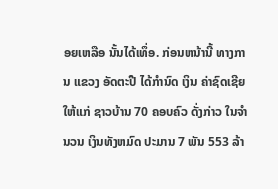ອຍເຫລືອ ນັ້ນໄດ້ເທຶ່ອ. ກ່ອນຫນ້ານີ້ ທາງການ ແຂວງ ອັດຕະປື ໄດ້ກຳນົດ ເງິນ ຄ່າຊົດເຊີຍ ໃຫ້ແກ່ ຊາວບ້ານ 70 ຄອບຄົວ ດັ່ງກ່າວ ໃນຈຳນວນ ເງິນທັງຫມົດ ປະມານ 7 ພັນ 553 ລ້າ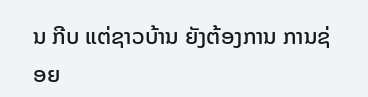ນ ກີບ ແຕ່ຊາວບ້ານ ຍັງຕ້ອງການ ການຊ່ອຍ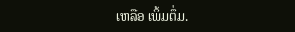ເຫລືອ ເພິ້ມຕຶ່ມ.